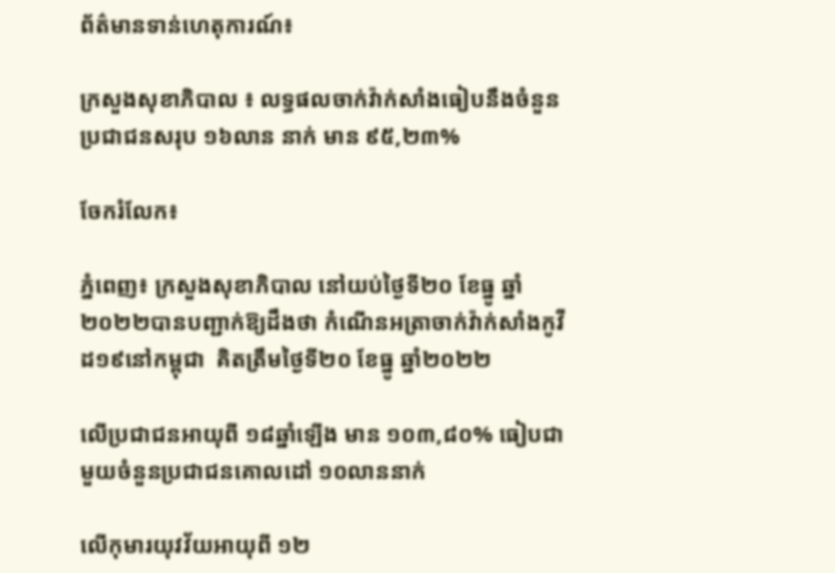ព័ត៌មានទាន់ហេតុការណ៍៖

ក្រសួងសុខាភិបាល ៖ លទ្ធផលចាក់វ៉ាក់សាំងធៀបនឹងចំនួនប្រជាជនសរុប ១៦លាន នាក់ មាន ៩៥,២៣%

ចែករំលែក៖

ភ្នំពេញ៖ ក្រសួងសុខាភិបាល នៅយប់ថ្ងៃទី២០ ខែធ្នូ ឆ្នាំ២០២២បានបញ្ជាក់ឱ្យដឹងថា កំណេីនអត្រាចាក់វ៉ាក់សាំងកូវីដ១៩នៅកម្ពុជា  គិតត្រឹមថ្ងៃទី២០ ខែធ្នូ ឆ្នាំ២០២២

លើប្រជាជនអាយុពី ១៨ឆ្នាំឡើង មាន ១០៣,៨០% ធៀបជាមួយចំនួនប្រជាជនគោលដៅ ១០លាននាក់

លើកុមារយុវវ័យអាយុពី ១២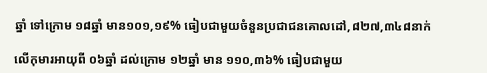ឆ្នាំ ទៅក្រោម ១៨ឆ្នាំ មាន១០១,១៩% ធៀបជាមួយចំនួនប្រជាជនគោលដៅ,៨២៧,៣៤៨នាក់

លើកុមារអាយុពី ០៦ឆ្នាំ ដល់ក្រោម ១២ឆ្នាំ មាន ១១០,៣៦% ធៀបជាមួយ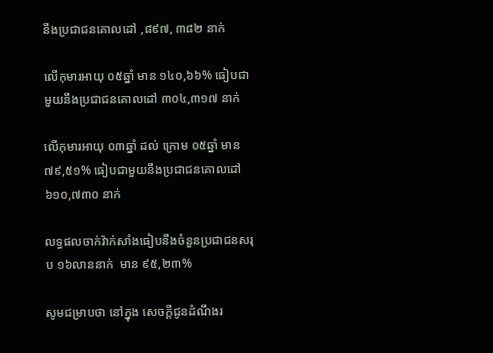នឹងប្រជាជនគោលដៅ ,៨៩៧, ៣៨២ នាក់

លើកុមារអាយុ ០៥ឆ្នាំ មាន ១៤០,៦៦% ធៀបជាមួយនឹងប្រជាជនគោលដៅ ៣០៤,៣១៧ នាក់

លើកុមារអាយុ ០៣ឆ្នាំ ដល់ ក្រោម ០៥ឆ្នាំ មាន ៧៩,៥១% ធៀបជាមួយនឹងប្រជាជនគោលដៅ៦១០,៧៣០ នាក់

លទ្ធផលចាក់វ៉ាក់សាំងធៀបនឹងចំនួនប្រជាជនសរុប ១៦លាននាក់  មាន ៩៥,២៣%

សូមជម្រាបថា នៅក្នុង សេចក្ដីជូនដំណឹងរ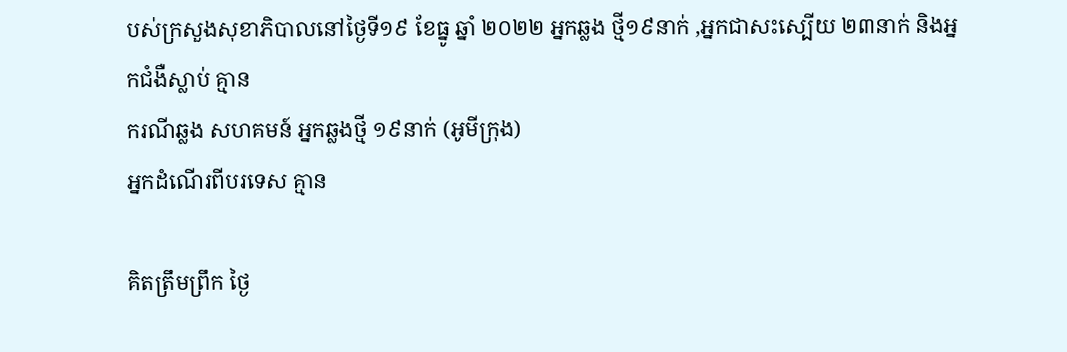បស់ក្រសួងសុខាភិបាលនៅថ្ងៃទី១៩ ខែធ្នូ ឆ្នាំ ២០២២ អ្នកឆ្លង ថ្មី១៩នាក់ ,អ្នកជាសះស្បើយ ២៣នាក់ និងអ្នកជំងឺស្លាប់ គ្មាន
ករណីឆ្លង សហគមន៍ អ្នកឆ្លងថ្មី ១៩នាក់ (អូមីក្រុង)
អ្នកដំណើរពីបរទេស គ្មាន

គិតត្រឹមព្រឹក ថ្ងៃ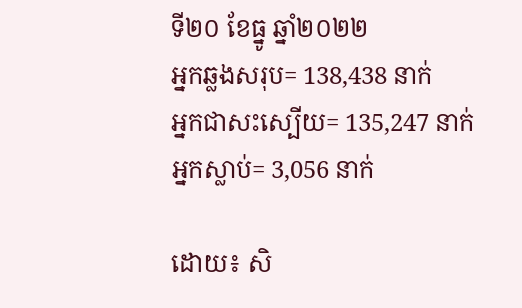ទី២០ ខែធ្នូ ឆ្នាំ២០២២
អ្នកឆ្លងសរុប= 138,438 នាក់
អ្នកជាសះស្បើយ= 135,247 នាក់
អ្នកស្លាប់= 3,056 នាក់

ដោយ៖ សិ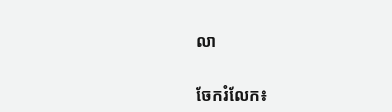លា


ចែករំលែក៖